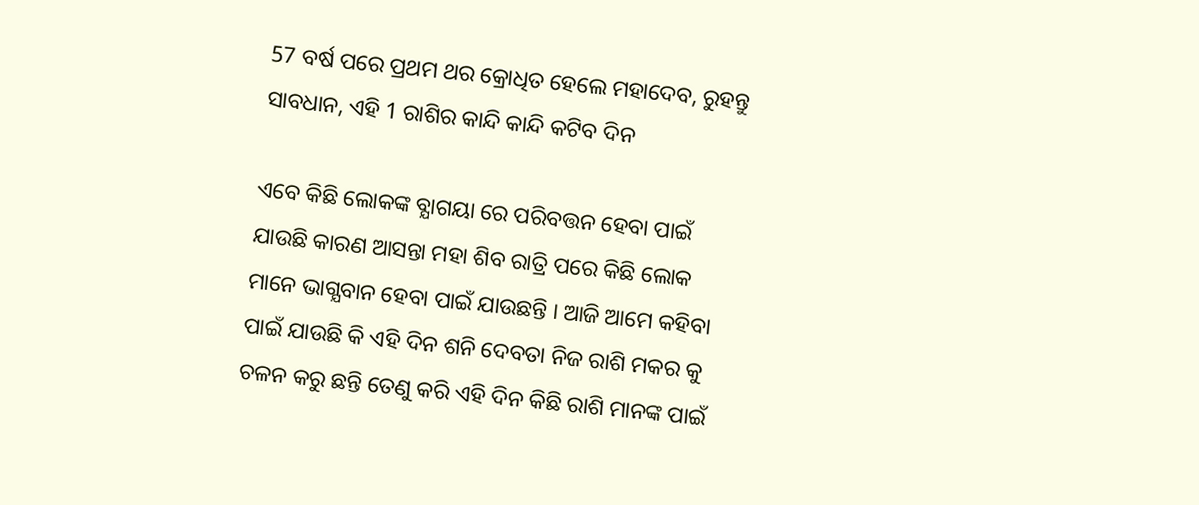57 ବର୍ଷ ପରେ ପ୍ରଥମ ଥର କ୍ରୋଧିତ ହେଲେ ମହାଦେବ, ରୁହନ୍ତୁ ସାବଧାନ, ଏହି 1 ରାଶିର କାନ୍ଦି କାନ୍ଦି କଟିବ ଦିନ

ଏବେ କିଛି ଲୋକଙ୍କ ବ୍ଯାଗୟା ରେ ପରିବତ୍ତନ ହେବା ପାଇଁ ଯାଉଛି କାରଣ ଆସନ୍ତା ମହା ଶିବ ରାତ୍ରି ପରେ କିଛି ଲୋକ ମାନେ ଭାଗ୍ଯବାନ ହେବା ପାଇଁ ଯାଉଛନ୍ତି । ଆଜି ଆମେ କହିବା ପାଇଁ ଯାଉଛି କି ଏହି ଦିନ ଶନି ଦେବତା ନିଜ ରାଶି ମକର କୁ ଚଳନ କରୁ ଛନ୍ତି ତେଣୁ କରି ଏହି ଦିନ କିଛି ରାଶି ମାନଙ୍କ ପାଇଁ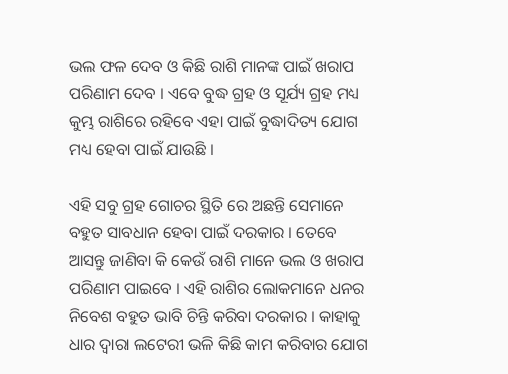ଭଲ ଫଳ ଦେବ ଓ କିଛି ରାଶି ମାନଙ୍କ ପାଇଁ ଖରାପ ପରିଣାମ ଦେବ । ଏବେ ବୁଦ୍ଧ ଗ୍ରହ ଓ ସୂର୍ଯ୍ୟ ଗ୍ରହ ମଧ୍ୟ କୁମ୍ଭ ରାଶିରେ ରହିବେ ଏହା ପାଇଁ ବୁଦ୍ଧାଦିତ୍ୟ ଯୋଗ ମଧ୍ୟ ହେବା ପାଇଁ ଯାଉଛି ।

ଏହି ସବୁ ଗ୍ରହ ଗୋଚର ସ୍ଥିତି ରେ ଅଛନ୍ତି ସେମାନେ ବହୁତ ସାବଧାନ ହେବା ପାଇଁ ଦରକାର । ତେବେ ଆସନ୍ତୁ ଜାଣିବା କି କେଉଁ ରାଶି ମାନେ ଭଲ ଓ ଖରାପ ପରିଣାମ ପାଇବେ । ଏହି ରାଶିର ଲୋକମାନେ ଧନର ନିବେଶ ବହୁତ ଭାବି ଚିନ୍ତି କରିବା ଦରକାର । କାହାକୁ ଧାର ଦ୍ଵାରା ଲଟେରୀ ଭଳି କିଛି କାମ କରିବାର ଯୋଗ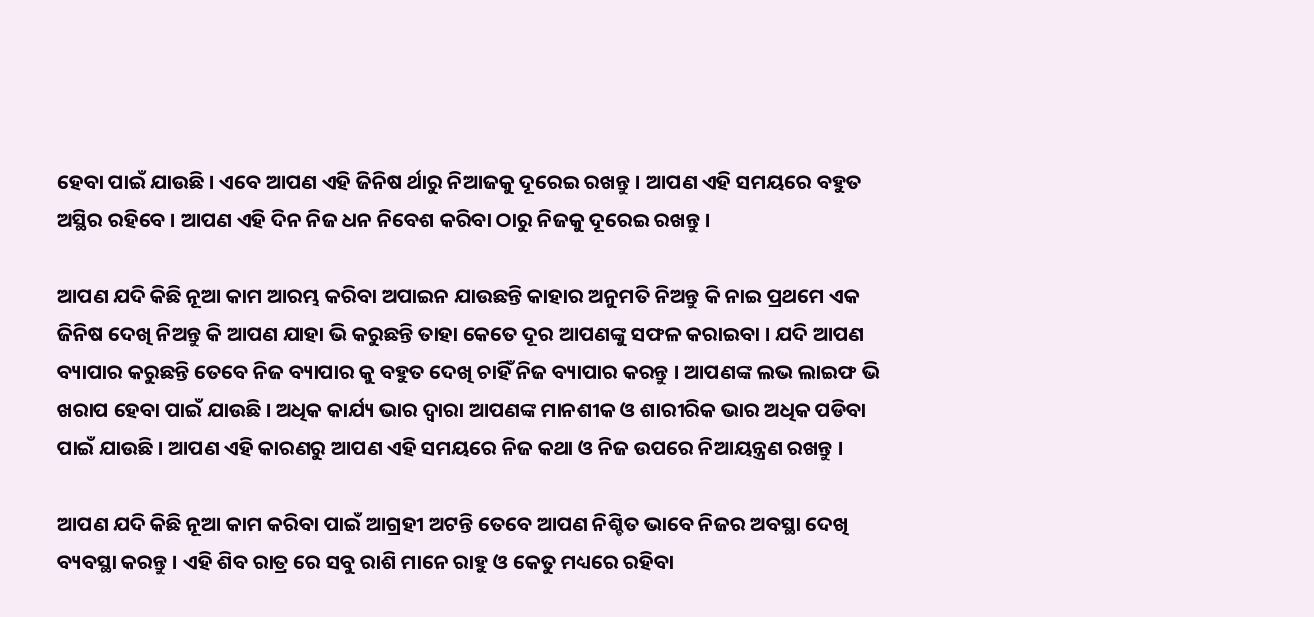ହେବା ପାଇଁ ଯାଉଛି । ଏବେ ଆପଣ ଏହି ଜିନିଷ ର୍ଥାରୁ ନିଆଜକୁ ଦୂରେଇ ରଖନ୍ତୁ । ଆପଣ ଏହି ସମୟରେ ବହୁତ ଅସ୍ଥିର ରହିବେ । ଆପଣ ଏହି ଦିନ ନିଜ ଧନ ନିବେଶ କରିବା ଠାରୁ ନିଜକୁ ଦୂରେଇ ରଖନ୍ତୁ ।

ଆପଣ ଯଦି କିଛି ନୂଆ କାମ ଆରମ୍ଭ କରିବା ଅପାଇନ ଯାଉଛନ୍ତି କାହାର ଅନୁମତି ନିଅନ୍ତୁ କି ନାଇ ପ୍ରଥମେ ଏକ ଜିନିଷ ଦେଖି ନିଅନ୍ତୁ କି ଆପଣ ଯାହା ଭି କରୁଛନ୍ତି ତାହା କେତେ ଦୂର ଆପଣଙ୍କୁ ସଫଳ କରାଇବା । ଯଦି ଆପଣ ବ୍ୟାପାର କରୁଛନ୍ତି ତେବେ ନିଜ ବ୍ୟାପାର କୁ ବହୁତ ଦେଖି ଚାହିଁ ନିଜ ବ୍ୟାପାର କରନ୍ତୁ । ଆପଣଙ୍କ ଲଭ ଲାଇଫ ଭି ଖରାପ ହେବା ପାଇଁ ଯାଉଛି । ଅଧିକ କାର୍ଯ୍ୟ ଭାର ଦ୍ଵାରା ଆପଣଙ୍କ ମାନଶୀକ ଓ ଶାରୀରିକ ଭାର ଅଧିକ ପଡିବା ପାଇଁ ଯାଉଛି । ଆପଣ ଏହି କାରଣରୁ ଆପଣ ଏହି ସମୟରେ ନିଜ କଥା ଓ ନିଜ ଉପରେ ନିଆୟନ୍ତ୍ରଣ ରଖନ୍ତୁ ।

ଆପଣ ଯଦି କିଛି ନୂଆ କାମ କରିବା ପାଇଁ ଆଗ୍ରହୀ ଅଟନ୍ତି ତେବେ ଆପଣ ନିଶ୍ଚିତ ଭାବେ ନିଜର ଅବସ୍ଥା ଦେଖି ବ୍ୟବସ୍ଥା କରନ୍ତୁ । ଏହି ଶିବ ରାତ୍ର ରେ ସବୁ ରାଶି ମାନେ ରାହୁ ଓ କେତୁ ମଧ୍ୟରେ ରହିବା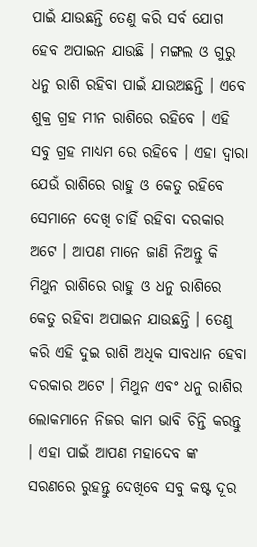ପାଇଁ ଯାଉଛନ୍ତି ତେଣୁ କରି ସର୍ବ ଯୋଗ ହେବ ଅପାଇନ ଯାଉଛି । ମଙ୍ଗଲ ଓ ଗୁରୁ ଧନୁ ରାଶି ରହିବା ପାଇଁ ଯାଉଅଛନ୍ତି । ଏବେ ଶୁକ୍ର ଗ୍ରହ ମୀନ ରାଶିରେ ରହିବେ । ଏହି ସବୁ ଗ୍ରହ ମାଧ୍ୟମ ରେ ରହିବେ । ଏହା ଦ୍ଵାରା ଯେଉଁ ରାଶିରେ ରାହୁ ଓ କେତୁ ରହିବେ ସେମାନେ ଦେଖି ଚାହିଁ ରହିବା ଦରକାର ଅଟେ । ଆପଣ ମାନେ ଜାଣି ନିଅନ୍ତୁ କି ମିଥୁନ ରାଶିରେ ରାହୁ ଓ ଧନୁ ରାଶିରେ କେତୁ ରହିବା ଅପାଇନ ଯାଉଛନ୍ତି । ତେଣୁ କରି ଏହି ଦୁଇ ରାଶି ଅଧିକ ସାବଧାନ ହେବା ଦରକାର ଅଟେ । ମିଥୁନ ଏବଂ ଧନୁ ରାଶିର ଲୋକମାନେ ନିଜର କାମ ଭାବି ଚିନ୍ତି କରନ୍ତୁ । ଏହା ପାଇଁ ଆପଣ ମହାଦେବ ଙ୍କ ସରଣରେ ରୁହନ୍ତୁ ଦେଖିବେ ସବୁ କଷ୍ଟ ଦୂର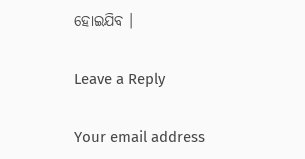ହୋଇଯିବ ।

Leave a Reply

Your email address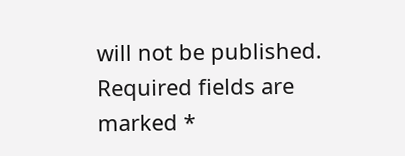will not be published. Required fields are marked *